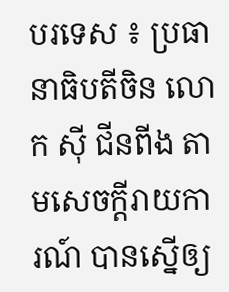បរទេស ៖ ប្រធានាធិបតីចិន លោក ស៊ី ជីនពីង តាមសេចក្តីរាយការណ៍ បានស្នើឲ្យ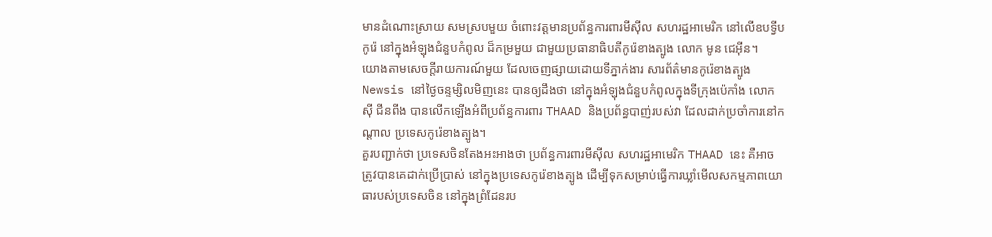មានដំណោះស្រាយ សមស្របមួយ ចំពោះវត្តមានប្រព័ន្ធការពារមីស៊ីល សហរដ្ឋអាមេរិក នៅលើឧបទ្វីបកូរ៉េ នៅក្នុងអំឡុងជំនួបកំពូល ដ៏កម្រមួយ ជាមួយប្រធានាធិបតីកូរ៉េខាងត្បូង លោក មូន ជេអ៊ីន។
យោងតាមសេចក្តីរាយការណ៍មួយ ដែលចេញផ្សាយដោយទីភ្នាក់ងារ សារព័ត៌មានកូរ៉េខាងត្បូង Newsis នៅថ្ងៃចន្ទម្សិលមិញនេះ បានឲ្យដឹងថា នៅក្នុងអំឡុងជំនួបកំពូលក្នុងទីក្រុងប៉េកាំង លោក ស៊ី ជីនពីង បានលើកឡើងអំពីប្រព័ន្ធការពារ THAAD និងប្រព័ន្ធបាញ់របស់វា ដែលដាក់ប្រចាំការនៅកណ្ដាល ប្រទេសកូរ៉េខាងត្បូង។
គួរបញ្ជាក់ថា ប្រទេសចិនតែងអះអាងថា ប្រព័ន្ធការពារមីស៊ីល សហរដ្ឋអាមេរិក THAAD នេះ គឺអាចត្រូវបានគេដាក់ប្រើប្រាស់ នៅក្នុងប្រទេសកូរ៉េខាងត្បូង ដើម្បីទុកសម្រាប់ធ្វើការឃ្លាំមើលសកម្មភាពយោធារបស់ប្រទេសចិន នៅក្នុងព្រំដែនរប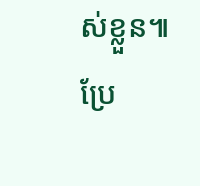ស់ខ្លួន៕
ប្រែ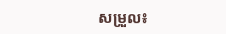សម្រួល៖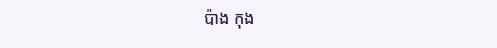ប៉ាង កុង